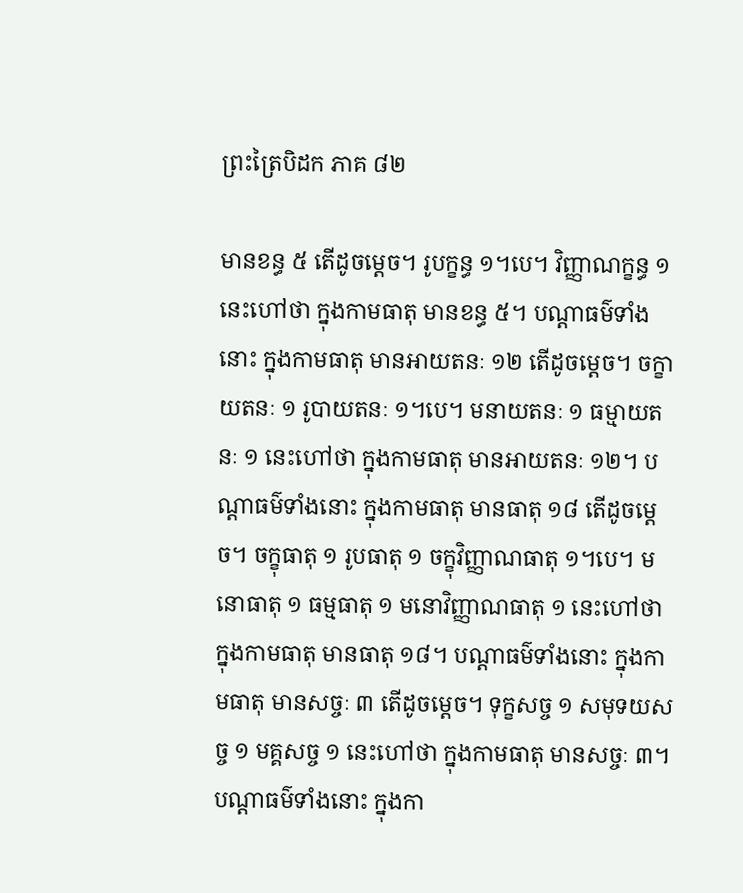ព្រះត្រៃបិដក ភាគ ៨២

មានខន្ធ ៥ តើដូចម្ដេច។ រូបក្ខន្ធ ១។បេ។ វិញ្ញាណក្ខន្ធ ១ នេះហៅថា ក្នុងកាមធាតុ មានខន្ធ ៥។ បណ្ដាធម៌ទាំងនោះ ក្នុងកាមធាតុ មានអាយតនៈ ១២ តើដូចម្ដេច។ ចក្ខាយតនៈ ១ រូបាយតនៈ ១។បេ។ មនាយតនៈ ១ ធម្មាយតនៈ ១ នេះហៅថា ក្នុងកាមធាតុ មានអាយតនៈ ១២។ បណ្ដាធម៌ទាំងនោះ ក្នុងកាមធាតុ មានធាតុ ១៨ តើដូចម្ដេច។ ចក្ខុធាតុ ១ រូបធាតុ ១ ចក្ខុវិញ្ញាណធាតុ ១។បេ។ មនោធាតុ ១ ធម្មធាតុ ១ មនោវិញ្ញាណធាតុ ១ នេះហៅថា ក្នុងកាមធាតុ មានធាតុ ១៨។ បណ្ដាធម៌ទាំងនោះ ក្នុងកាមធាតុ មានសច្ចៈ ៣ តើដូចម្ដេច។ ទុក្ខសច្ច ១ សមុទយសច្ច ១ មគ្គសច្ច ១ នេះហៅថា ក្នុងកាមធាតុ មានសច្ចៈ ៣។ បណ្ដាធម៌ទាំងនោះ ក្នុងកា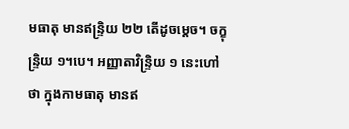មធាតុ មានឥន្រ្ទិយ ២២ តើដូចម្តេច។ ចក្ខុន្រ្ទិយ ១។បេ។ អញ្ញាតាវិន្រ្ទិយ ១ នេះហៅថា ក្នុងកាមធាតុ មានឥ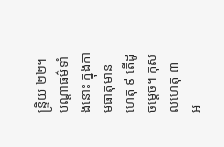ន្រ្ទិយ ២២។ បណ្តាធម៌ទាំងនោះ ក្នុងកាមធាតុមានហេតុ ៩ តើដូចម្ដេច។ កុសលហេតុ ៣ អ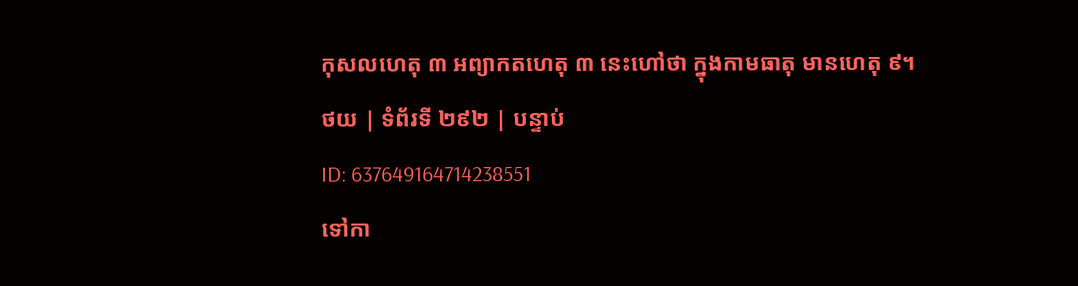កុសលហេតុ ៣ អព្យាកតហេតុ ៣ នេះហៅថា ក្នុងកាមធាតុ មានហេតុ ៩។
ថយ | ទំព័រទី ២៩២ | បន្ទាប់
ID: 637649164714238551
ទៅកា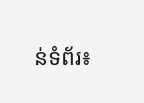ន់ទំព័រ៖